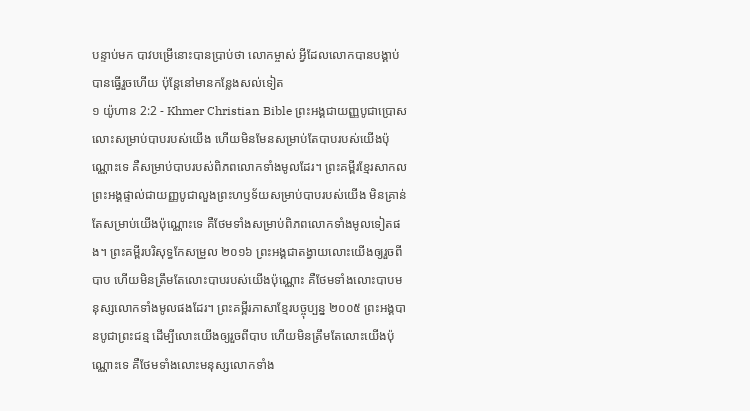បន្ទាប់មក បាវបម្រើនោះបានប្រាប់ថា លោកម្ចាស់ អ្វីដែលលោកបានបង្គាប់ បានធ្វើរួចហើយ ប៉ុន្ដែនៅមានកន្លែងសល់ទៀត
១ យ៉ូហាន 2:2 - Khmer Christian Bible ព្រះអង្គជាយញ្ញបូជាប្រោសលោះសម្រាប់បាបរបស់យើង ហើយមិនមែនសម្រាប់តែបាបរបស់យើងប៉ុណ្ណោះទេ គឺសម្រាប់បាបរបស់ពិភពលោកទាំងមូលដែរ។ ព្រះគម្ពីរខ្មែរសាកល ព្រះអង្គផ្ទាល់ជាយញ្ញបូជាលួងព្រះហឫទ័យសម្រាប់បាបរបស់យើង មិនគ្រាន់តែសម្រាប់យើងប៉ុណ្ណោះទេ គឺថែមទាំងសម្រាប់ពិភពលោកទាំងមូលទៀតផង។ ព្រះគម្ពីរបរិសុទ្ធកែសម្រួល ២០១៦ ព្រះអង្គជាតង្វាយលោះយើងឲ្យរួចពីបាប ហើយមិនត្រឹមតែលោះបាបរបស់យើងប៉ុណ្ណោះ គឺថែមទាំងលោះបាបមនុស្សលោកទាំងមូលផងដែរ។ ព្រះគម្ពីរភាសាខ្មែរបច្ចុប្បន្ន ២០០៥ ព្រះអង្គបានបូជាព្រះជន្ម ដើម្បីលោះយើងឲ្យរួចពីបាប ហើយមិនត្រឹមតែលោះយើងប៉ុណ្ណោះទេ គឺថែមទាំងលោះមនុស្សលោកទាំង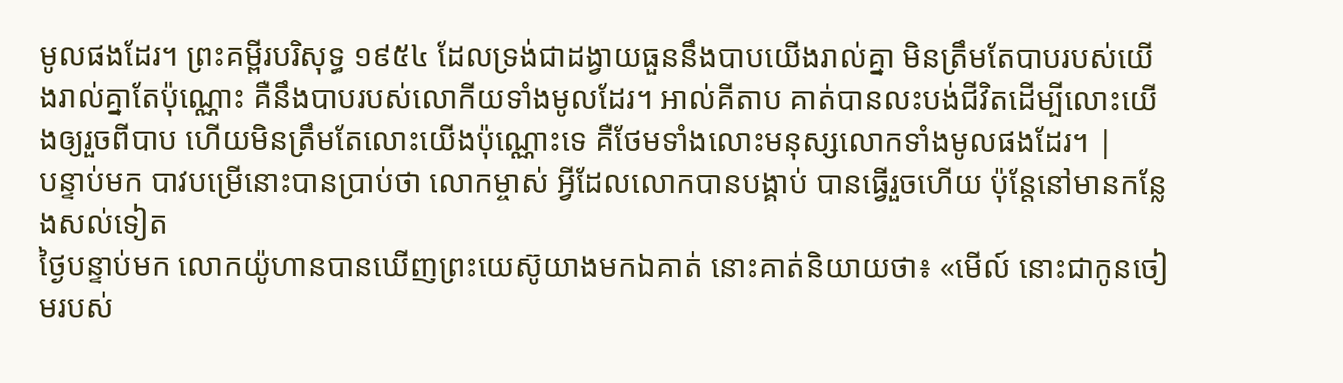មូលផងដែរ។ ព្រះគម្ពីរបរិសុទ្ធ ១៩៥៤ ដែលទ្រង់ជាដង្វាយធួននឹងបាបយើងរាល់គ្នា មិនត្រឹមតែបាបរបស់យើងរាល់គ្នាតែប៉ុណ្ណោះ គឺនឹងបាបរបស់លោកីយទាំងមូលដែរ។ អាល់គីតាប គាត់បានលះបង់ជីវិតដើម្បីលោះយើងឲ្យរួចពីបាប ហើយមិនត្រឹមតែលោះយើងប៉ុណ្ណោះទេ គឺថែមទាំងលោះមនុស្សលោកទាំងមូលផងដែរ។ |
បន្ទាប់មក បាវបម្រើនោះបានប្រាប់ថា លោកម្ចាស់ អ្វីដែលលោកបានបង្គាប់ បានធ្វើរួចហើយ ប៉ុន្ដែនៅមានកន្លែងសល់ទៀត
ថ្ងៃបន្ទាប់មក លោកយ៉ូហានបានឃើញព្រះយេស៊ូយាងមកឯគាត់ នោះគាត់និយាយថា៖ «មើល៍ នោះជាកូនចៀមរបស់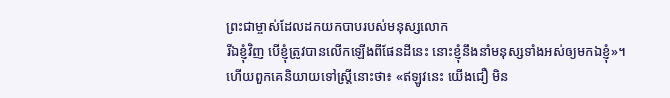ព្រះជាម្ចាស់ដែលដកយកបាបរបស់មនុស្សលោក
រីឯខ្ញុំវិញ បើខ្ញុំត្រូវបានលើកឡើងពីផែនដីនេះ នោះខ្ញុំនឹងនាំមនុស្សទាំងអស់ឲ្យមកឯខ្ញុំ»។
ហើយពួកគេនិយាយទៅស្រ្តីនោះថា៖ «ឥឡូវនេះ យើងជឿ មិន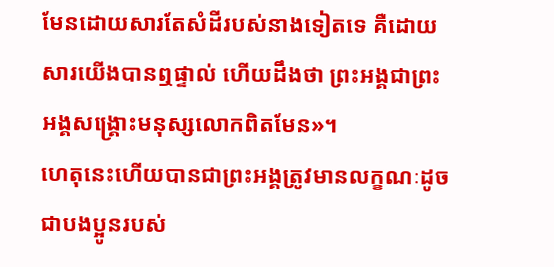មែនដោយសារតែសំដីរបស់នាងទៀតទេ គឺដោយសារយើងបានឮផ្ទាល់ ហើយដឹងថា ព្រះអង្គជាព្រះអង្គសង្គ្រោះមនុស្សលោកពិតមែន»។
ហេតុនេះហើយបានជាព្រះអង្គត្រូវមានលក្ខណៈដូចជាបងប្អូនរបស់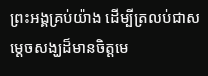ព្រះអង្គគ្រប់យ៉ាង ដើម្បីត្រលប់ជាសម្ដេចសង្ឃដ៏មានចិត្តមេ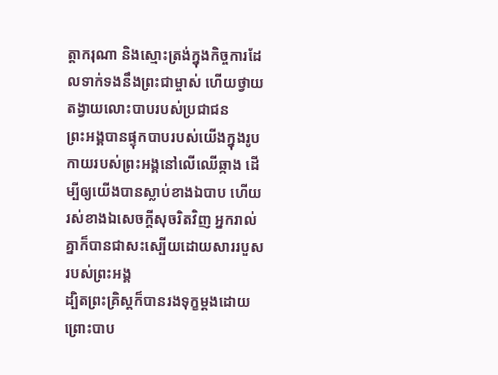ត្តាករុណា និងស្មោះត្រង់ក្នុងកិច្ចការដែលទាក់ទងនឹងព្រះជាម្ចាស់ ហើយថ្វាយតង្វាយលោះបាបរបស់ប្រជាជន
ព្រះអង្គបានផ្ទុកបាបរបស់យើងក្នុងរូបកាយរបស់ព្រះអង្គនៅលើឈើឆ្កាង ដើម្បីឲ្យយើងបានស្លាប់ខាងឯបាប ហើយរស់ខាងឯសេចក្ដីសុចរិតវិញ អ្នករាល់គ្នាក៏បានជាសះស្បើយដោយសាររបួសរបស់ព្រះអង្គ
ដ្បិតព្រះគ្រិស្ដក៏បានរងទុក្ខម្ដងដោយព្រោះបាប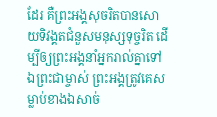ដែរ គឺព្រះអង្គសុចរិតបានសោយទិវង្គតជំនួសមនុស្សទុច្ចរិត ដើម្បីឲ្យព្រះអង្គនាំអ្នករាល់គ្នាទៅឯព្រះជាម្ចាស់ ព្រះអង្គត្រូវគេសម្លាប់ខាងឯសាច់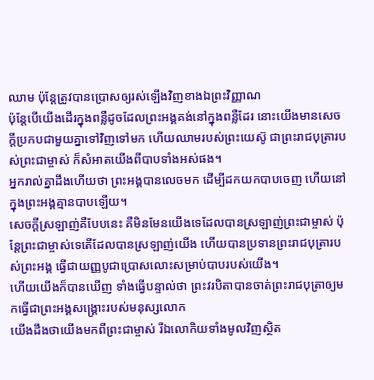ឈាម ប៉ុន្ដែត្រូវបានប្រោសឲ្យរស់ឡើងវិញខាងឯព្រះវិញ្ញាណ
ប៉ុន្ដែបើយើងដើរក្នុងពន្លឺដូចដែលព្រះអង្គគង់នៅក្នុងពន្លឺដែរ នោះយើងមានសេចក្ដីប្រកបជាមួយគ្នាទៅវិញទៅមក ហើយឈាមរបស់ព្រះយេស៊ូ ជាព្រះរាជបុត្រារបស់ព្រះជាម្ចាស់ ក៏សំអាតយើងពីបាបទាំងអស់ផង។
អ្នករាល់គ្នាដឹងហើយថា ព្រះអង្គបានលេចមក ដើម្បីដកយកបាបចេញ ហើយនៅក្នុងព្រះអង្គគ្មានបាបឡើយ។
សេចក្ដីស្រឡាញ់គឺបែបនេះ គឺមិនមែនយើងទេដែលបានស្រឡាញ់ព្រះជាម្ចាស់ ប៉ុន្ដែព្រះជាម្ចាស់ទេតើដែលបានស្រឡាញ់យើង ហើយបានប្រទានព្រះរាជបុត្រារបស់ព្រះអង្គ ធ្វើជាយញ្ញបូជាប្រោសលោះសម្រាប់បាបរបស់យើង។
ហើយយើងក៏បានឃើញ ទាំងធ្វើបន្ទាល់ថា ព្រះវរបិតាបានចាត់ព្រះរាជបុត្រាឲ្យមកធ្វើជាព្រះអង្គសង្គ្រោះរបស់មនុស្សលោក
យើងដឹងថាយើងមកពីព្រះជាម្ចាស់ រីឯលោកិយទាំងមូលវិញស្ថិត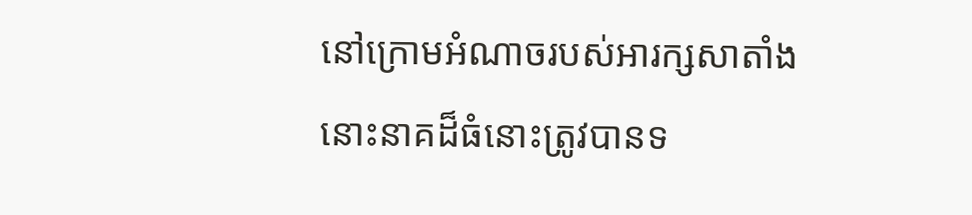នៅក្រោមអំណាចរបស់អារក្សសាតាំង
នោះនាគដ៏ធំនោះត្រូវបានទ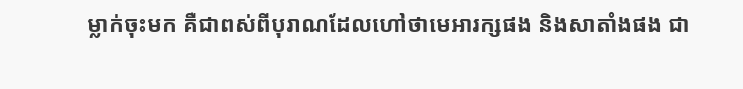ម្លាក់ចុះមក គឺជាពស់ពីបុរាណដែលហៅថាមេអារក្សផង និងសាតាំងផង ជា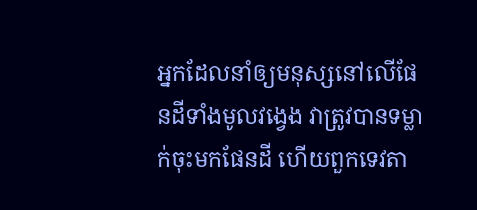អ្នកដែលនាំឲ្យមនុស្សនៅលើផែនដីទាំងមូលវង្វេង វាត្រូវបានទម្លាក់ចុះមកផែនដី ហើយពួកទេវតា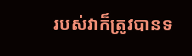របស់វាក៏ត្រូវបានទ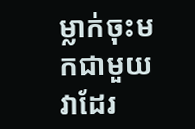ម្លាក់ចុះមកជាមួយវាដែរ